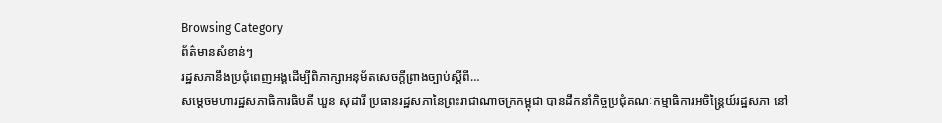Browsing Category
ព័ត៌មានសំខាន់ៗ
រដ្ឋសភានឹងប្រជុំពេញអង្គដើម្បីពិភាក្សាអនុម័តសេចក្តីព្រាងច្បាប់ស្តីពី…
សម្តេចមហារដ្ឋសភាធិការធិបតី ឃួន សុដារី ប្រធានរដ្ឋសភានៃព្រះរាជាណាចក្រកម្ពុជា បានដឹកនាំកិច្ចប្រជុំគណៈកម្មាធិការអចិន្រ្តៃយ៍រដ្ឋសភា នៅ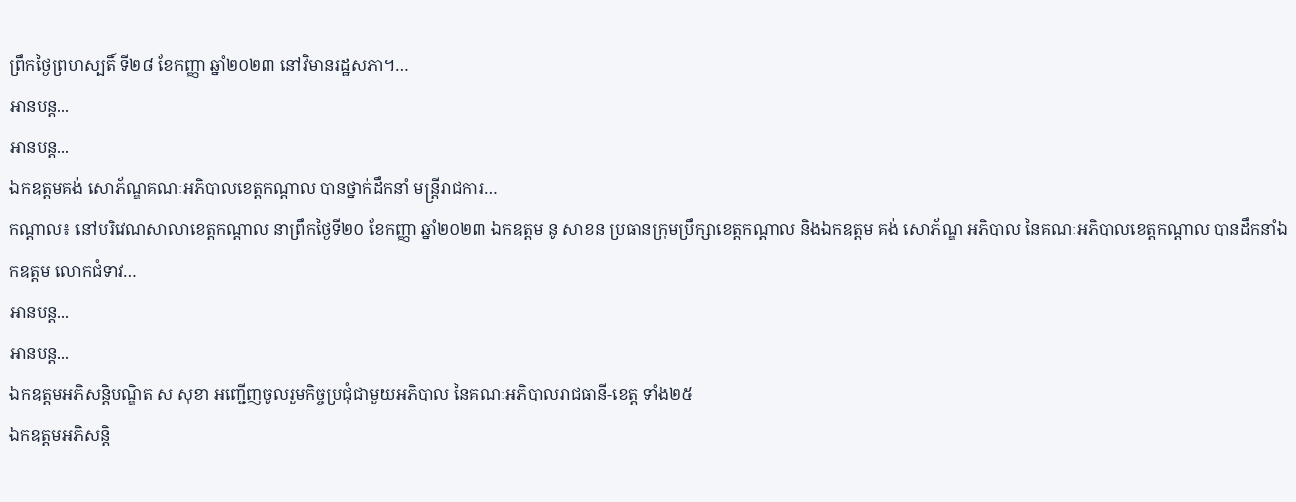ព្រឹកថ្ងៃព្រហស្បតិ៍ ទី២៨ ខែកញ្ញា ឆ្នាំ២០២៣ នៅវិមានរដ្ឋសភា។…
អានបន្ត...
អានបន្ត...
ឯកឧត្តមគង់ សោភ័ណ្ឌគណៈអភិបាលខេត្តកណ្ដាល បានថ្នាក់ដឹកនាំ មន្រ្តីរាជការ…
កណ្ដាល៖ នៅបរិវេណសាលាខេត្តកណ្ដាល នាព្រឹកថ្ងៃទី២០ ខែកញ្ញា ឆ្នាំ២០២៣ ឯកឧត្ដម នូ សាខន ប្រធានក្រុមប្រឹក្សាខេត្តកណ្ដាល និងឯកឧត្ដម គង់ សោភ័ណ្ឌ អភិបាល នៃគណៈអភិបាលខេត្តកណ្ដាល បានដឹកនាំឯកឧត្ដម លោកជំទាវ…
អានបន្ត...
អានបន្ត...
ឯកឧត្តមអភិសន្តិបណ្ឌិត ស សុខា អញ្ជើញចូលរួមកិច្ចប្រជុំជាមួយអភិបាល នៃគណៈអភិបាលរាជធានី-ខេត្ត ទាំង២៥
ឯកឧត្តមអភិសន្តិ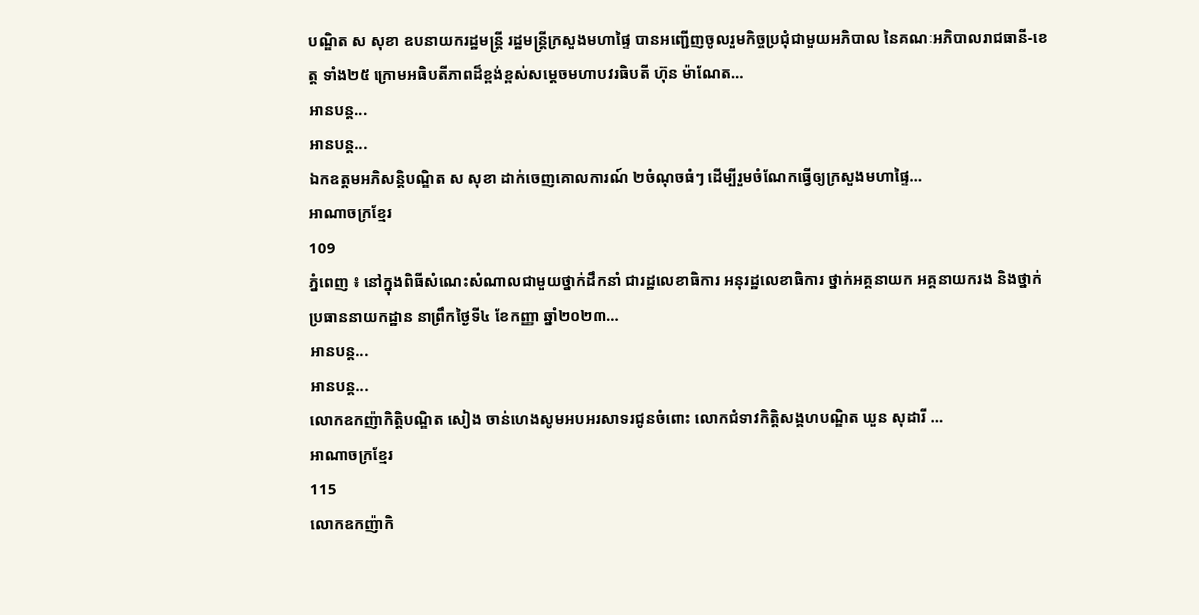បណ្ឌិត ស សុខា ឧបនាយករដ្ឋមន្ត្រី រដ្ឋមន្ត្រីក្រសួងមហាផ្ទៃ បានអញ្ជើញចូលរួមកិច្ចប្រជុំជាមួយអភិបាល នៃគណៈអភិបាលរាជធានី-ខេត្ត ទាំង២៥ ក្រោមអធិបតីភាពដ៏ខ្ពង់ខ្ពស់សម្តេចមហាបវរធិបតី ហ៊ុន ម៉ាណែត…
អានបន្ត...
អានបន្ត...
ឯកឧត្តមអភិសន្តិបណ្ឌិត ស សុខា ដាក់ចេញគោលការណ៍ ២ចំណុចធំៗ ដើម្បីរួមចំណែកធ្វើឲ្យក្រសួងមហាផ្ទៃ…
អាណាចក្រខ្មែរ
109
ភ្នំពេញ ៖ នៅក្នុងពិធីសំណេះសំណាលជាមួយថ្នាក់ដឹកនាំ ជារដ្ឋលេខាធិការ អនុរដ្ឋលេខាធិការ ថ្នាក់អគ្គនាយក អគ្គនាយករង និងថ្នាក់ប្រធាននាយកដ្ឋាន នាព្រឹកថ្ងៃទី៤ ខែកញ្ញា ឆ្នាំ២០២៣…
អានបន្ត...
អានបន្ត...
លោកឧកញ៉ាកិតិ្តបណ្ឌិត សៀង ចាន់ហេងសូមអបអរសាទរជូនចំពោះ លោកជំទាវកិត្តិសង្គហបណ្ឌិត ឃួន សុដារី …
អាណាចក្រខ្មែរ
115
លោកឧកញ៉ាកិ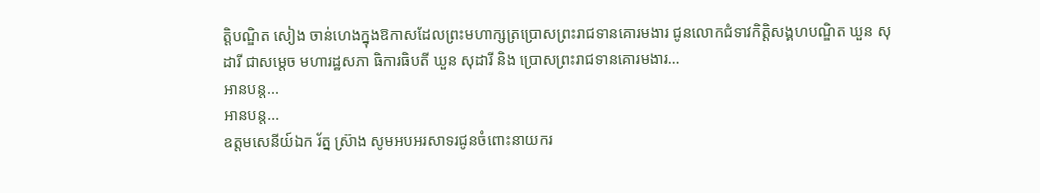តិ្តបណ្ឌិត សៀង ចាន់ហេងក្នុងឱកាសដែលព្រះមហាក្សត្រប្រោសព្រះរាជទានគោរមងារ ជូនលោកជំទាវកិត្តិសង្គហបណ្ឌិត ឃួន សុដារី ជាសម្តេច មហារដ្ឋសភា ធិការធិបតី ឃួន សុដារី និង ប្រោសព្រះរាជទានគោរមងារ…
អានបន្ត...
អានបន្ត...
ឧត្តមសេនីយ៍ឯក រ័ត្ន ស្រ៊ាង សូមអបអរសាទរជូនចំពោះនាយករ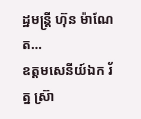ដ្ឋមន្រ្តី ហ៊ុន ម៉ាណែត…
ឧត្តមសេនីយ៍ឯក រ័ត្ន ស្រ៊ា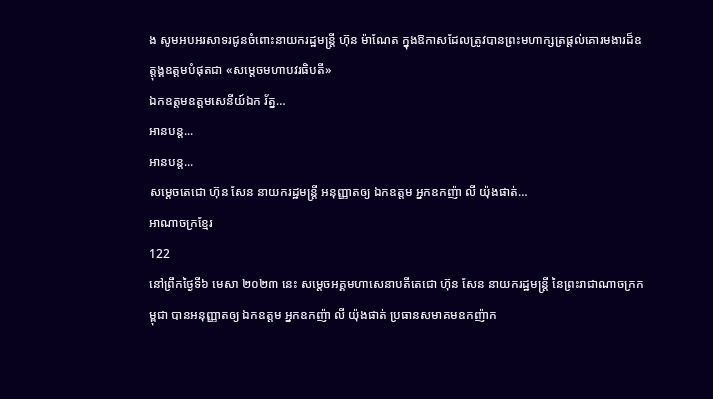ង សូមអបអរសាទរជូនចំពោះនាយករដ្ឋមន្រ្តី ហ៊ុន ម៉ាណែត ក្នុងឱកាសដែលត្រូវបានព្រះមហាក្សត្រផ្តល់គោរមងារដ៏ឧត្តុង្គឧត្តមបំផុតជា «សម្តេចមហាបវរធិបតី»
ឯកឧត្តមឧត្តមសេនីយ៍ឯក រ័ត្ន…
អានបន្ត...
អានបន្ត...
សម្តេចតេជោ ហ៊ុន សែន នាយករដ្ឋមន្រ្តី អនុញ្ញាតឲ្យ ឯកឧត្តម អ្នកឧកញ៉ា លី យ៉ុងផាត់…
អាណាចក្រខ្មែរ
122
នៅព្រឹកថ្ងៃទី៦ មេសា ២០២៣ នេះ សម្តេចអគ្គមហាសេនាបតីតេជោ ហ៊ុន សែន នាយករដ្ឋមន្ត្រី នៃព្រះរាជាណាចក្រកម្ពុជា បានអនុញ្ញាតឲ្យ ឯកឧត្តម អ្នកឧកញ៉ា លី យ៉ុងផាត់ ប្រធានសមាគមឧកញ៉ាក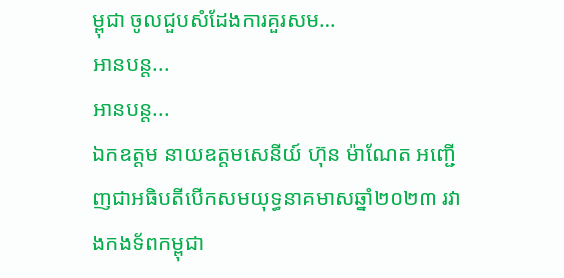ម្ពុជា ចូលជួបសំដែងការគួរសម…
អានបន្ត...
អានបន្ត...
ឯកឧត្តម នាយឧត្តមសេនីយ៍ ហ៊ុន ម៉ាណែត អញ្ជើញជាអធិបតីបើកសមយុទ្ធនាគមាសឆ្នាំ២០២៣ រវាងកងទ័ពកម្ពុជា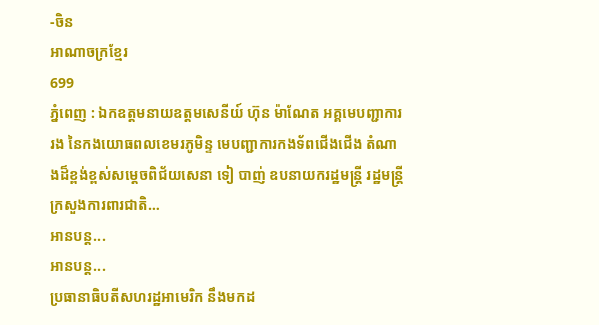-ចិន
អាណាចក្រខ្មែរ
699
ភ្នំពេញ : ឯកឧត្តមនាយឧត្តមសេនីយ៍ ហ៊ុន ម៉ាណែត អគ្គមេបញ្ជាការរង នៃកងយោធពលខេមរភូមិន្ទ មេបញ្ជាការកងទ័ពជើងជើង តំណាងដ៏ខ្ពង់ខ្ពស់សម្តេចពិជ័យសេនា ទៀ បាញ់ ឧបនាយករដ្ឋមន្ត្រី រដ្ឋមន្ត្រីក្រសួងការពារជាតិ…
អានបន្ត...
អានបន្ត...
ប្រធានាធិបតីសហរដ្ឋអាមេរិក នឹងមកដ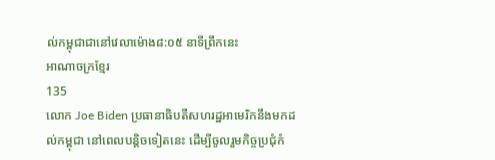ល់កម្ពុជាជានៅវេលាម៉ោង៨:០៥ នាទីព្រឹកនេះ
អាណាចក្រខ្មែរ
135
លោក Joe Biden ប្រធានាធិបតីសហរដ្ឋអាមេរិកនឹងមកដល់កម្ពុជា នៅពេលបន្តិចទៀតនេះ ដេីម្បីចូលរួមកិច្ចប្រជុំកំ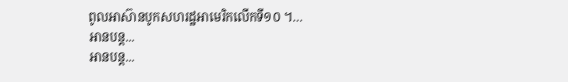ពូលអាស៊ានបូកសហរដ្ឋអាមេរិកលេីកទី១០ ។…
អានបន្ត...
អានបន្ត...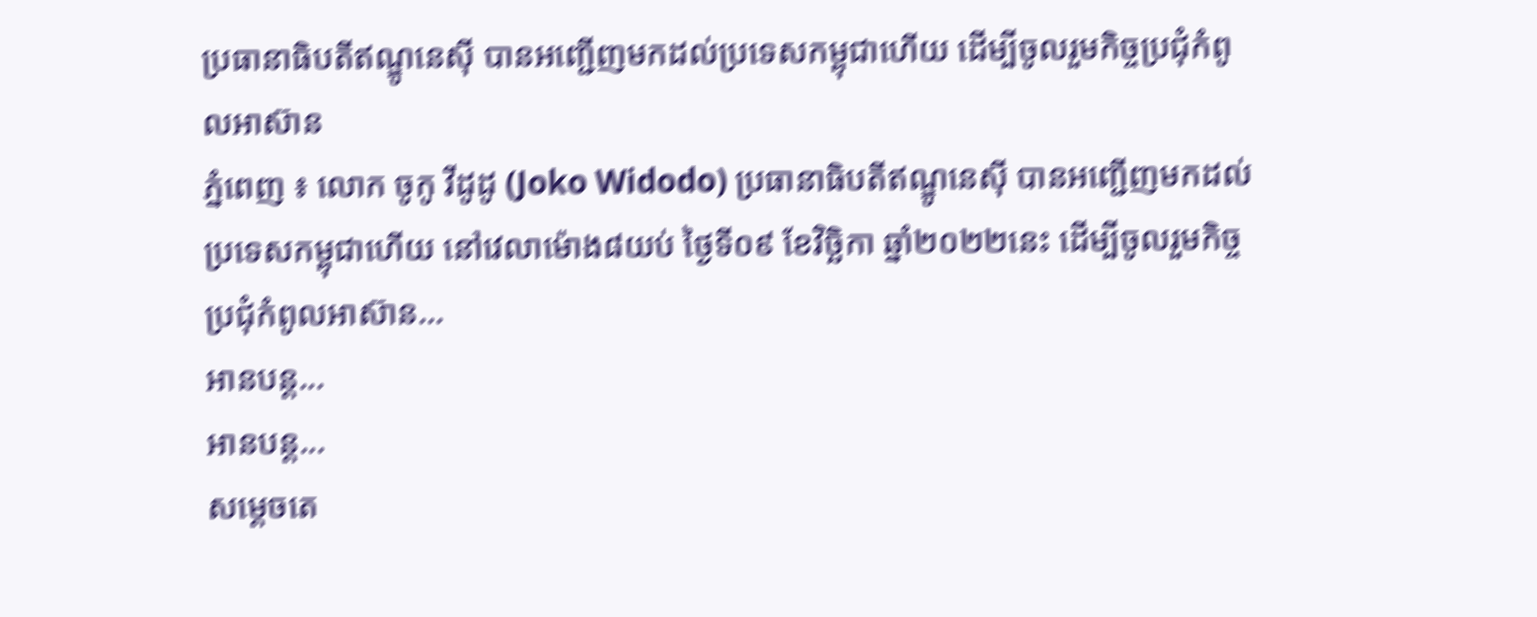ប្រធានាធិបតីឥណ្ឌូនេស៊ី បានអញ្ជើញមកដល់ប្រទេសកម្ពុជាហើយ ដើម្បីចូលរួមកិច្ចប្រជុំកំពូលអាស៊ាន
ភ្នំពេញ ៖ លោក ចូកូ វីដូដូ (Joko Widodo) ប្រធានាធិបតីឥណ្ឌូនេស៊ី បានអញ្ជើញមកដល់ប្រទេសកម្ពុជាហើយ នៅវេលាម៉ោង៨យប់ ថ្ងៃទី០៩ ខែវិច្ឆិកា ឆ្នាំ២០២២នេះ ដើម្បីចូលរួមកិច្ចប្រជុំកំពូលអាស៊ាន…
អានបន្ត...
អានបន្ត...
សម្តេចតេ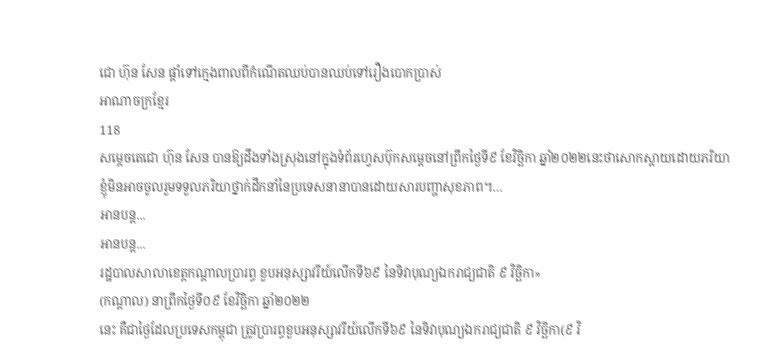ជោ ហ៊ុន សែន ផ្តាំទៅក្មេងពាលពីកំណើតឈប់បានឈប់ទៅរឿងបោកប្រាស់
អាណាចក្រខ្មែរ
118
សម្តេចតេជោ ហ៊ុន សែន បានឱ្យដឹងទាំងស្រុងនៅក្នុងទំព័រហ្វេសប៊ុកសម្តេចនៅព្រឹកថ្ងៃទី៩ ខែវិច្ឆិកា ឆ្នាំ២០២២នេះថាសោកស្តាយដោយភរិយាខ្ញុំមិនអាចចូលរួមទទួលភរិយាថ្នាក់ដឹកនាំនៃប្រទេសនានាបានដោយសារបញ្ហាសុខភាព។…
អានបន្ត...
អានបន្ត...
រដ្ឋបាលសាលាខេត្តកណ្ដាលប្រារព្ធ ខួបអនុស្សាវរីយ៍លើកទី៦៩ នៃទិវាបុណ្យឯករាជ្យជាតិ ៩ វិច្ឆិកា»
(កណ្តាល) នាព្រឹកថ្ងៃទី០៩ ខែវិច្ឆិកា ឆ្នាំ២០២២
នេះ គឺជាថ្ងៃដែលប្រទេសកម្ពុជា ត្រូវប្រារព្ធខួបអនុស្សាវរីយ៍លើកទី៦៩ នៃទិវាបុណ្យឯករាជ្យជាតិ ៩ វិច្ឆិកា(៩ វិ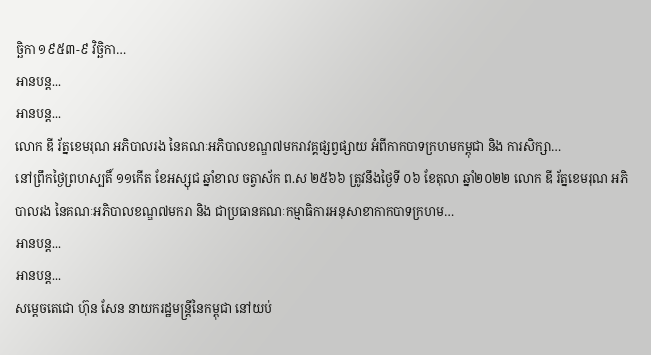ច្ឆិកា ១៩៥៣-៩ វិច្ឆិកា…
អានបន្ត...
អានបន្ត...
លោក ឌី រ័ត្នខេមរុណ អភិបាលរង នៃគណៈអភិបាលខណ្ឌ៧មករាវគ្គផ្សព្វផ្សាយ អំពីកាកបាទក្រហមកម្ពុជា និង ការសិក្សា…
នៅព្រឹកថ្ងៃព្រហស្បតិ៍ ១១កើត ខែអស្សុជ ឆ្នាំខាល ចត្វាស័ក ព.ស ២៥៦៦ ត្រូវនឹងថ្ងៃទី ០៦ ខែតុលា ឆ្នាំ២០២២ លោក ឌី រ័ត្នខេមរុណ អភិបាលរង នៃគណៈអភិបាលខណ្ឌ៧មករា និង ជាប្រធានគណៈកម្មាធិការអនុសាខាកាកបាទក្រហម…
អានបន្ត...
អានបន្ត...
សម្តេចតេជោ ហ៊ុន សែន នាយករដ្ឋមន្រ្តីនៃកម្ពុជា នៅយប់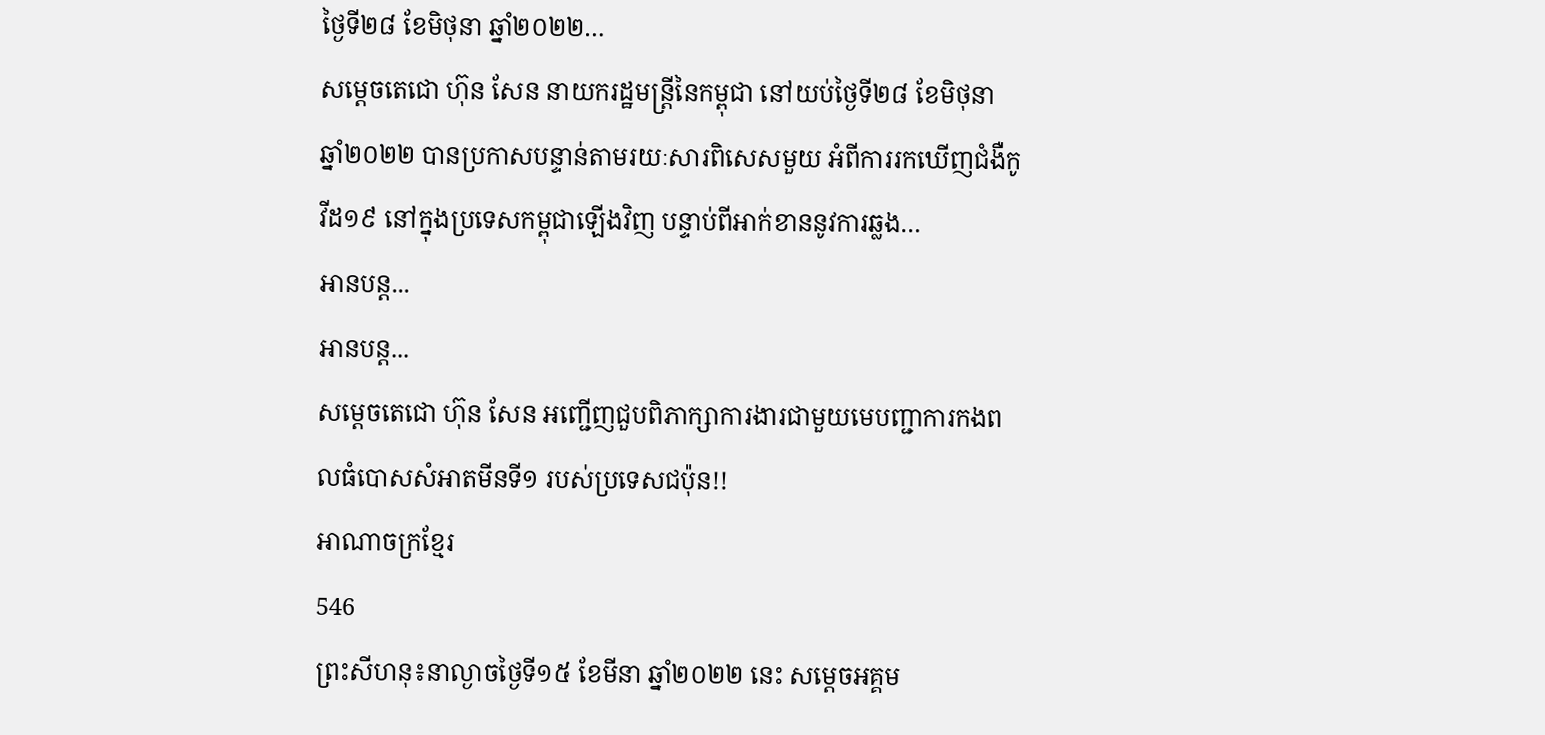ថ្ងៃទី២៨ ខែមិថុនា ឆ្នាំ២០២២…
សម្តេចតេជោ ហ៊ុន សែន នាយករដ្ឋមន្រ្តីនៃកម្ពុជា នៅយប់ថ្ងៃទី២៨ ខែមិថុនា ឆ្នាំ២០២២ បានប្រកាសបន្ទាន់តាមរយៈសារពិសេសមួយ អំពីការរកឃើញជំងឺកូវីដ១៩ នៅក្នុងប្រទេសកម្ពុជាឡើងវិញ បន្ទាប់ពីអាក់ខាននូវការឆ្លង…
អានបន្ត...
អានបន្ត...
សម្ដេចតេជោ ហ៊ុន សែន អញ្ជើញជួបពិភាក្សាការងារជាមួយមេបញ្ជាការកងពលធំបោសសំអាតមីនទី១ របស់ប្រទេសជប៉ុន!!
អាណាចក្រខ្មែរ
546
ព្រះសីហនុ៖នាល្ងាចថ្ងៃទី១៥ ខែមីនា ឆ្នាំ២០២២ នេះ សម្ដេចអគ្គម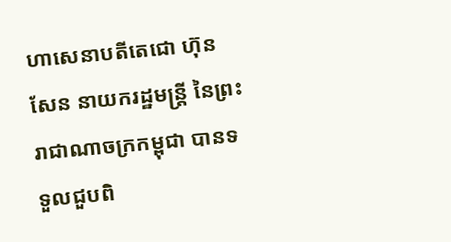ហាសេនាបតីតេជោ ហ៊ុន សែន នាយករដ្ឋមន្ត្រី នៃព្រះរាជាណាចក្រកម្ពុជា បានទទួលជួបពិ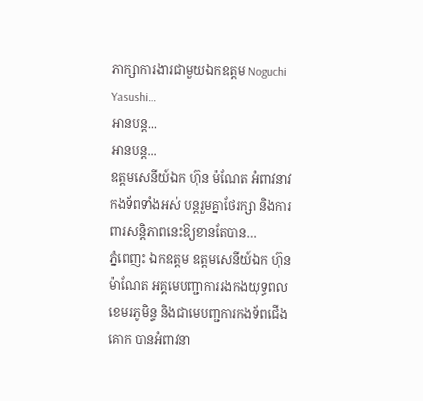ភាក្សាការងារជាមួយឯកឧត្តម Noguchi Yasushi…
អានបន្ត...
អានបន្ត...
ឧត្តមសេនីយ៍ឯក ហ៊ុន ម៉ណែត អំពាវនាវកងទ័ពទាំងអស់ បន្តរួមគ្នាថែរក្សា និងការពារសន្តិភាពនេះឱ្យខានតែបាន…
ភ្នំពេញះ ឯកឧត្តម ឧត្តមសេនីយ៍ឯក ហ៊ុន ម៉ាណែត អគ្គមេបញ្ជាការរងកងយុទ្ធពលខេមរភូមិន្ទ និងជាមេបញ្ជការកងទ័ពជើងគោក បានអំពាវនា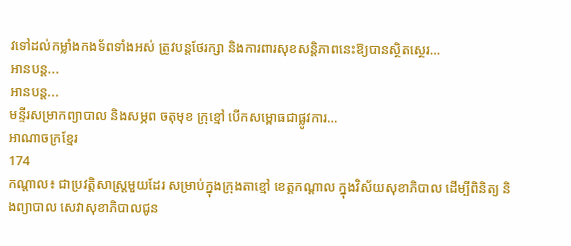វទៅដល់កម្លាំងកងទ័ពទាំងអស់ ត្រូវបន្តថែរក្សា និងការពារសុខសន្តិភាពនេះឱ្យបានស្ថិតស្ថេរ…
អានបន្ត...
អានបន្ត...
មន្ទីរសម្រាកព្យាបាល និងសម្ភព ចតុមុខ ក្រុខ្មៅ បើកសម្ពោធជាផ្លូវការ…
អាណាចក្រខ្មែរ
174
កណ្តាល៖ ជាប្រវត្តិសាស្ត្រមួយដែរ សម្រាប់ក្នុងក្រុងតាខ្មៅ ខេត្តកណ្តាល ក្នុងវិស័យសុខាភិបាល ដើម្បីពិនិត្យ និងព្យាបាល សេវាសុខាភិបាលជូន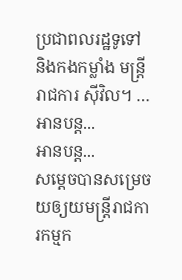ប្រជាពលរដ្ឋទូទៅ និងកងកម្លាំង មន្ត្រីរាជការ ស៊ីវិល។ …
អានបន្ត...
អានបន្ត...
សម្តេចបានសម្រេចយឲ្យយមន្ត្រីរាជការកម្មក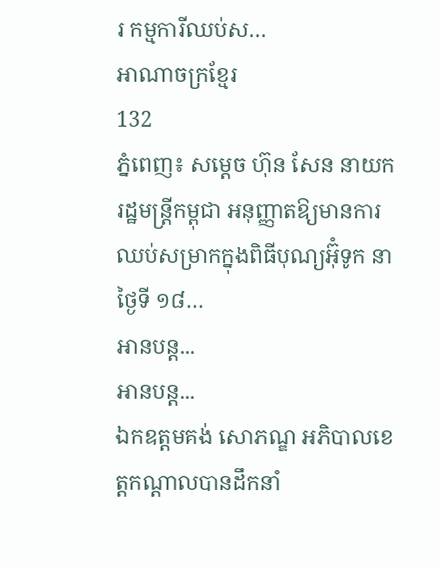រ កម្មការីឈប់ស…
អាណាចក្រខ្មែរ
132
ភ្នំពេញ៖ សមេ្ដច ហ៊ុន សែន នាយករដ្ឋមន្រ្តីកម្ពុជា អនុញ្ញាតឱ្យមានការឈប់សម្រាកក្នុងពិធីបុណ្យអ៊ុំទូក នាថ្ងៃទី ១៨…
អានបន្ត...
អានបន្ត...
ឯកឧត្តមគង់ សោភណ្ឌ ឣភិបាលខេត្តកណ្តាលបានដឹកនាំ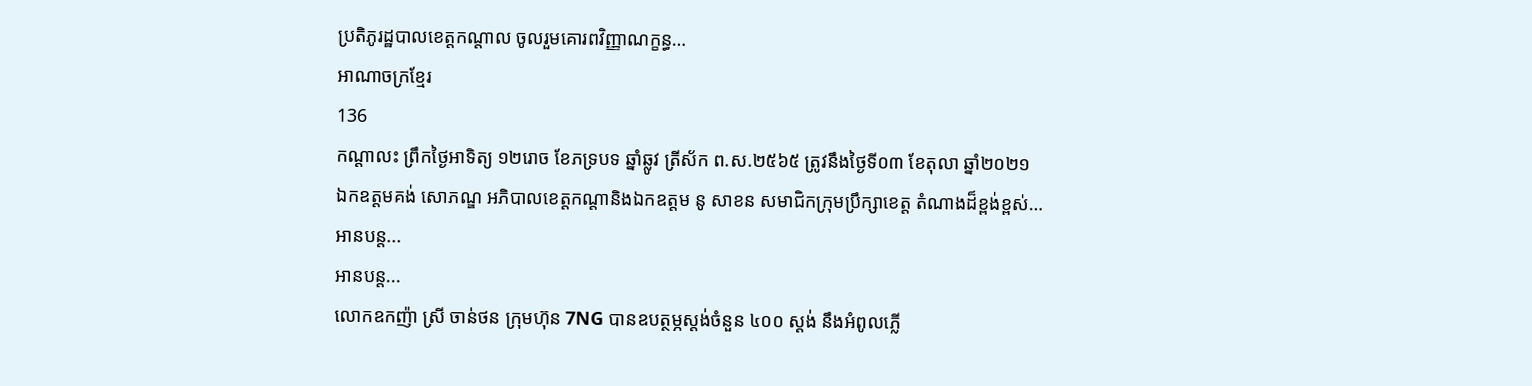ប្រតិភូរដ្ឋបាលខេត្តកណ្តាល ចូលរួមគោរពវិញ្ញាណក្ខន្ធ…
អាណាចក្រខ្មែរ
136
កណ្តាលះ ព្រឹកថ្ងៃអាទិត្យ ១២រោច ខែភទ្របទ ឆ្នាំឆ្លូវ ត្រីស័ក ព.ស.២៥៦៥ ត្រូវនឹងថ្ងៃទី០៣ ខែតុលា ឆ្នាំ២០២១
ឯកឧត្តមគង់ សោភណ្ឌ ឣភិបាលខេត្តកណ្តានិងឯកឧត្តម នូ សាខន សមាជិកក្រុមប្រឹក្សាខេត្ត តំណាងដ៏ខ្ពង់ខ្ពស់…
អានបន្ត...
អានបន្ត...
លោកឧកញ៉ា ស្រី ចាន់ថន ក្រុមហ៊ុន 7NG បានឧបត្ថម្ភស្តង់ចំនួន ៤០០ ស្តង់ នឹងអំពូលភ្លើ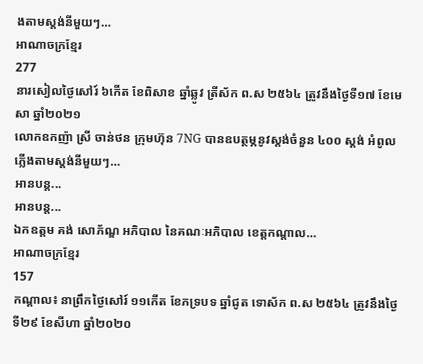ងតាមស្តង់នីមួយៗ…
អាណាចក្រខ្មែរ
277
នារសៀលថ្ងៃសៅរ៍ ៦កើត ខែពិសាខ ឆ្នាំឆ្លូវ ត្រីស័ក ព.ស ២៥៦៤ ត្រូវនឹងថ្ងៃទី១៧ ខែមេសា ឆ្នាំ២០២១
លោកឧកញ៉ា ស្រី ចាន់ថន ក្រុមហ៊ុន 7NG បានឧបត្ថម្ភនូវស្តង់ចំនួន ៤០០ ស្តង់ អំពូលភ្លើងតាមស្តង់នីមួយៗ…
អានបន្ត...
អានបន្ត...
ឯកឧត្តម គង់ សោភ័ណ្ឌ អភិបាល នៃគណៈអភិបាល ខេត្តកណ្តាល…
អាណាចក្រខ្មែរ
157
កណ្តាល៖ នាព្រឹកថ្ងៃសៅរ៍ ១១កើត ខែភទ្របទ ឆ្នាំជូត ទោស័ក ព.ស ២៥៦៤ ត្រូវនឹងថ្ងៃទី២៩ ខែសីហា ឆ្នាំ២០២០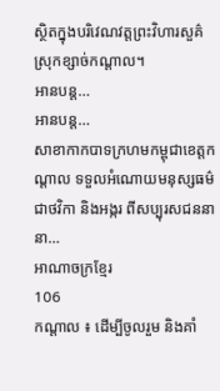ស្ថិតក្នុងបរិវេណវត្តព្រះវិហារសួគ៌ ស្រុកខ្សាច់កណ្តាល។
អានបន្ត...
អានបន្ត...
សាខាកាកបាទក្រហមកម្ពុជាខេត្តកណ្ដាល ទទួលអំណោយមនុស្សធម៌ជាថវិកា និងអង្ករ ពីសប្បុរសជននានា…
អាណាចក្រខ្មែរ
106
កណ្តាល ៖ ដើម្បីចូលរួម និងគាំ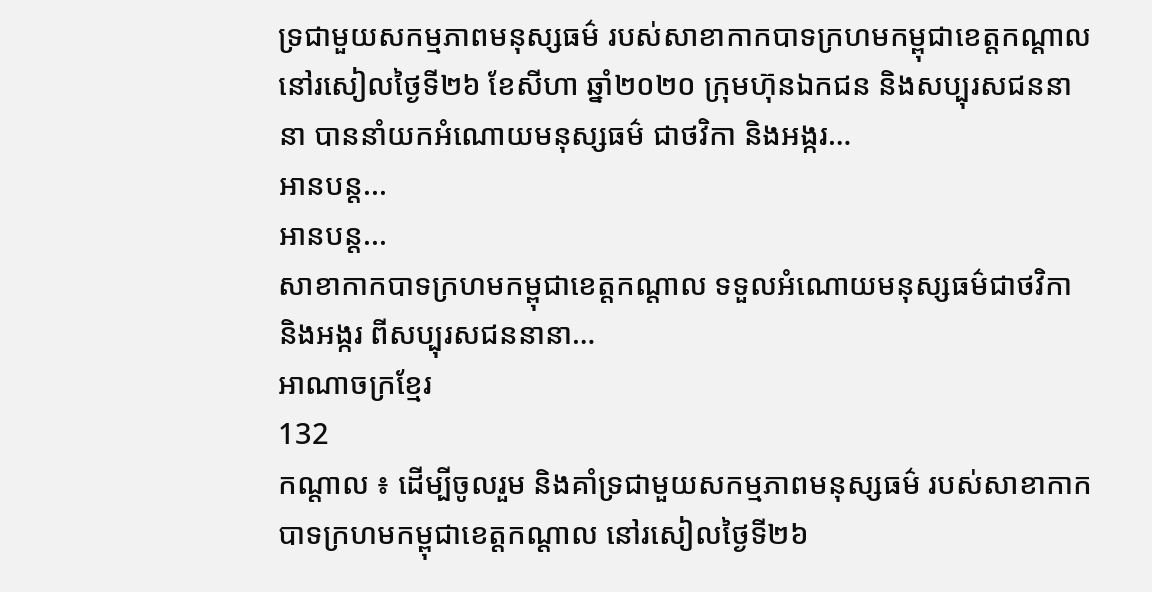ទ្រជាមួយសកម្មភាពមនុស្សធម៌ របស់សាខាកាកបាទក្រហមកម្ពុជាខេត្តកណ្ដាល នៅរសៀលថ្ងៃទី២៦ ខែសីហា ឆ្នាំ២០២០ ក្រុមហ៊ុនឯកជន និងសប្បុរសជននានា បាននាំយកអំណោយមនុស្សធម៌ ជាថវិកា និងអង្ករ…
អានបន្ត...
អានបន្ត...
សាខាកាកបាទក្រហមកម្ពុជាខេត្តកណ្ដាល ទទួលអំណោយមនុស្សធម៌ជាថវិកា និងអង្ករ ពីសប្បុរសជននានា…
អាណាចក្រខ្មែរ
132
កណ្តាល ៖ ដើម្បីចូលរួម និងគាំទ្រជាមួយសកម្មភាពមនុស្សធម៌ របស់សាខាកាកបាទក្រហមកម្ពុជាខេត្តកណ្ដាល នៅរសៀលថ្ងៃទី២៦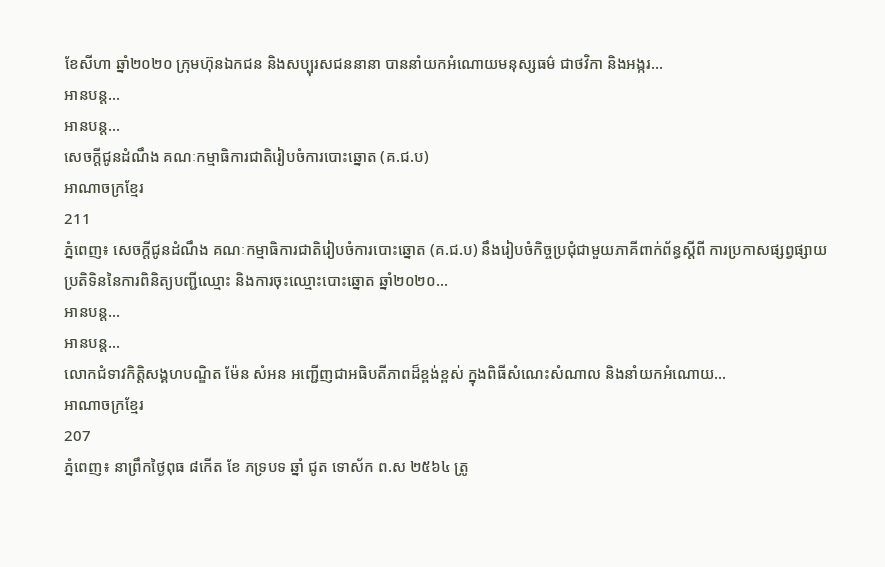ខែសីហា ឆ្នាំ២០២០ ក្រុមហ៊ុនឯកជន និងសប្បុរសជននានា បាននាំយកអំណោយមនុស្សធម៌ ជាថវិកា និងអង្ករ…
អានបន្ត...
អានបន្ត...
សេចក្តីជូនដំណឹង គណៈកម្មាធិការជាតិរៀបចំការបោះឆ្នោត (គ.ជ.ប)
អាណាចក្រខ្មែរ
211
ភ្នំពេញ៖ សេចក្តីជូនដំណឹង គណៈកម្មាធិការជាតិរៀបចំការបោះឆ្នោត (គ.ជ.ប) នឹងរៀបចំកិច្ចប្រជុំជាមួយភាគីពាក់ព័ន្ធស្តីពី ការប្រកាសផ្សព្វផ្សាយប្រតិទិននៃការពិនិត្យបញ្ជីឈ្មោះ និងការចុះឈ្មោះបោះឆ្នោត ឆ្នាំ២០២០…
អានបន្ត...
អានបន្ត...
លោកជំទាវកិត្តិសង្គហបណ្ឌិត ម៉ែន សំអន អញ្ជើញជាអធិបតីភាពដ៏ខ្ពង់ខ្ពស់ ក្នុងពិធីសំណេះសំណាល និងនាំយកអំណោយ…
អាណាចក្រខ្មែរ
207
ភ្នំពេញ៖ នាព្រឹកថ្ងៃពុធ ៨កើត ខែ ភទ្របទ ឆ្នាំ ជូត ទោស័ក ព.ស ២៥៦៤ ត្រូ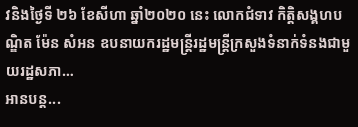វនិងថ្ងៃទី ២៦ ខែសីហា ឆ្នាំ២០២០ នេះ លោកជំទាវ កិត្តិសង្គហបណ្ឌិត ម៉ែន សំអន ឧបនាយករដ្ឋមន្ត្រីរដ្ឋមន្ត្រីក្រសួងទំនាក់ទំនងជាមួយរដ្ឋសភា…
អានបន្ត...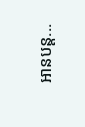អានបន្ត...